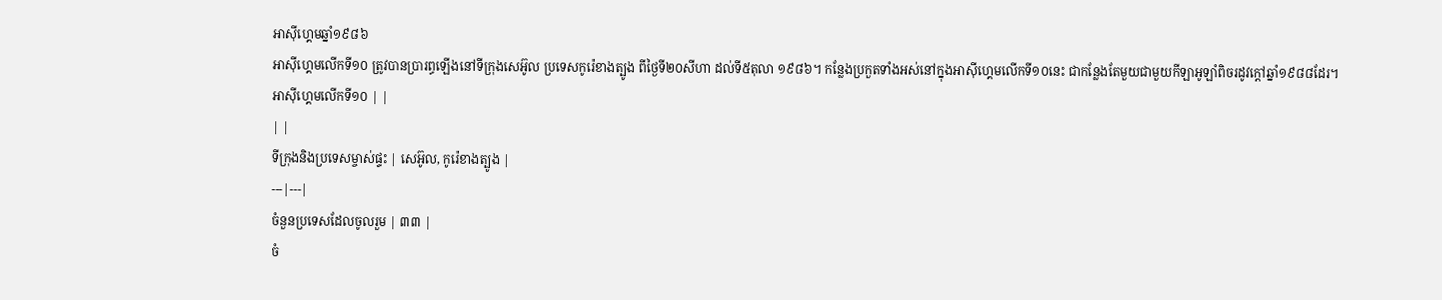អាស៊ីហ្គេមឆ្នាំ១៩៨៦
អាស៊ីហ្គេមលើកទី១០ ត្រូវបានប្រារព្ធឡើងនៅទីក្រុងសេអ៊ូល ប្រទេសកូរ៉េខាងត្បូង ពីថ្ងៃទី២០សីហា ដល់ទី៥តុលា ១៩៨៦។ កន្លែងប្រកួតទាំងអស់នៅក្នុងអាស៊ីហ្គេមលើកទី១០នេះ ជាកន្លែងតែមួយជាមួយកីឡាអូឡាំពិចរដូវក្ដៅឆ្នាំ១៩៨៨ដែរ។
អាស៊ីហ្គេមលើកទី១០ | |
| |
ទីក្រុងនិងប្រទេសម្ចាស់ផ្ទះ | សេអ៊ូល, កូរ៉េខាងត្បូង |
---|---|
ចំនួនប្រទេសដែលចូលរួម | ៣៣ |
ចំ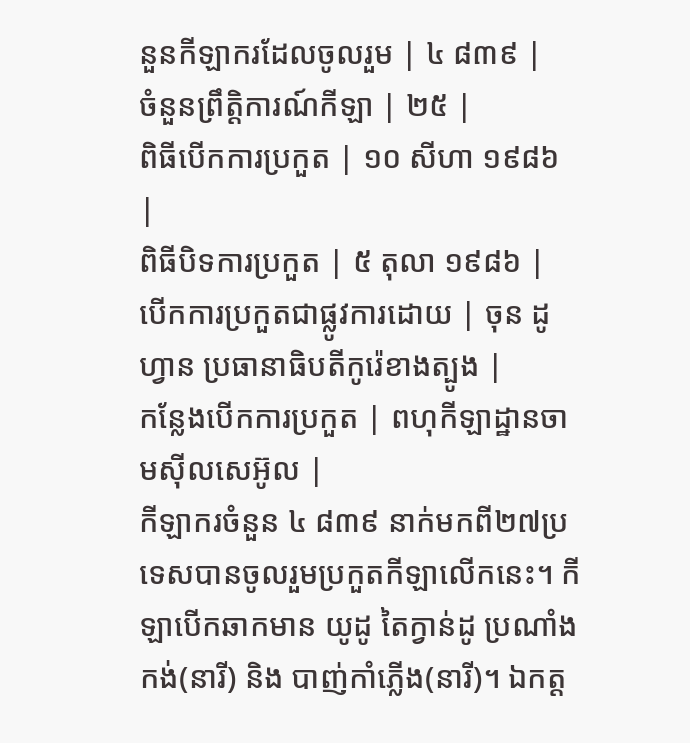នួនកីឡាករដែលចូលរួម | ៤ ៨៣៩ |
ចំនួនព្រឹត្តិការណ៍កីឡា | ២៥ |
ពិធីបើកការប្រកួត | ១០ សីហា ១៩៨៦ |
ពិធីបិទការប្រកួត | ៥ តុលា ១៩៨៦ |
បើកការប្រកួតជាផ្លូវការដោយ | ចុន ដូហ្វាន ប្រធានាធិបតីកូរ៉េខាងត្បូង |
កន្លែងបើកការប្រកួត | ពហុកីឡាដ្ឋានចាមស៊ីលសេអ៊ូល |
កីឡាករចំនួន ៤ ៨៣៩ នាក់មកពី២៧ប្រទេសបានចូលរួមប្រកួតកីឡាលើកនេះ។ កីឡាបើកឆាកមាន យូដូ តៃក្វាន់ដូ ប្រណាំងកង់(នារី) និង បាញ់កាំភ្លើង(នារី)។ ឯកត្ត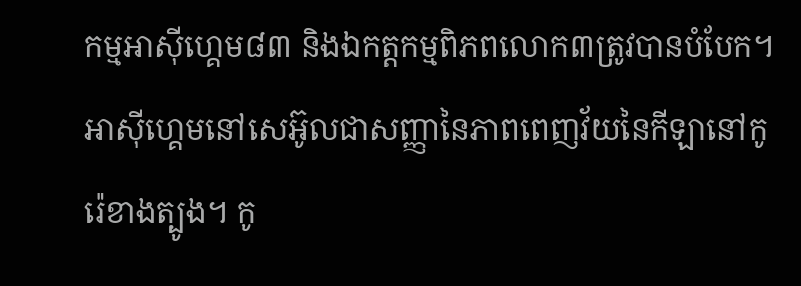កម្មអាស៊ីហ្គេម៨៣ និងឯកត្តកម្មពិភពលោក៣ត្រូវបានបំបែក។
អាស៊ីហ្គេមនៅសេអ៊ូលជាសញ្ញានៃភាពពេញវ័យនៃកីឡានៅកូរ៉េខាងត្បូង។ កូ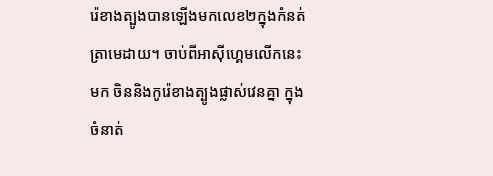រ៉េខាងត្បូងបានឡើងមកលេខ២ក្នុងកំនត់ត្រាមេដាយ។ ចាប់ពីអាស៊ីហ្គេមលើកនេះមក ចិននិងកូរ៉េខាងត្បូងផ្លាស់វេនគ្នា ក្នុងចំនាត់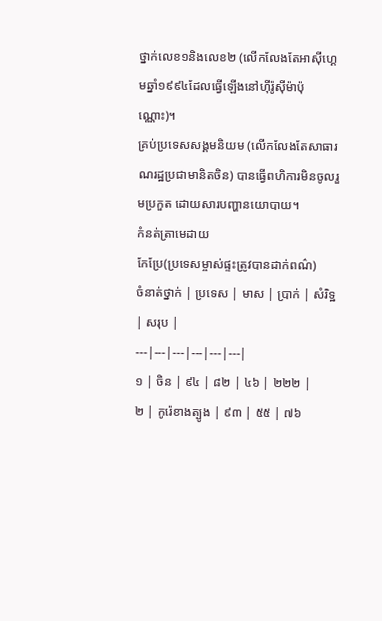ថ្នាក់លេខ១និងលេខ២ (លើកលែងតែអាស៊ីហ្គេមឆ្នាំ១៩៩៤ដែលធ្វើឡើងនៅហ៊ីរ៉ូស៊ីម៉ាប៉ុណ្ណោះ)។
គ្រប់ប្រទេសសង្គមនិយម (លើកលែងតែសាធារណរដ្ឋប្រជាមានិតចិន) បានធ្វើពហិការមិនចូលរួមប្រកួត ដោយសារបញ្ហានយោបាយ។
កំនត់ត្រាមេដាយ
កែប្រែ(ប្រទេសម្ចាស់ផ្ទះត្រូវបានដាក់ពណ៌)
ចំនាត់ថ្នាក់ | ប្រទេស | មាស | ប្រាក់ | សំរិទ្ឋ | សរុប |
---|---|---|---|---|---|
១ | ចិន | ៩៤ | ៨២ | ៤៦ | ២២២ |
២ | កូរ៉េខាងត្បូង | ៩៣ | ៥៥ | ៧៦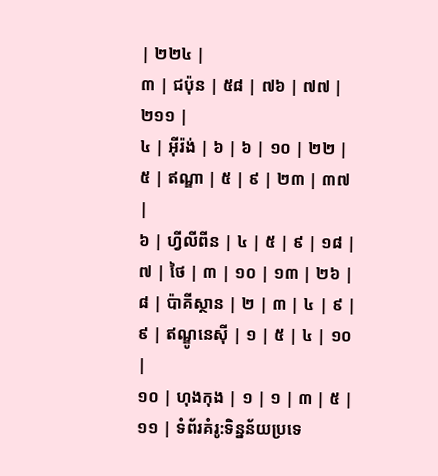| ២២៤ |
៣ | ជប៉ុន | ៥៨ | ៧៦ | ៧៧ | ២១១ |
៤ | អ៊ីរ៉ង់ | ៦ | ៦ | ១០ | ២២ |
៥ | ឥណ្ឌា | ៥ | ៩ | ២៣ | ៣៧ |
៦ | ហ្វីលីពីន | ៤ | ៥ | ៩ | ១៨ |
៧ | ថៃ | ៣ | ១០ | ១៣ | ២៦ |
៨ | ប៉ាគីស្ថាន | ២ | ៣ | ៤ | ៩ |
៩ | ឥណ្ឌូនេស៊ី | ១ | ៥ | ៤ | ១០ |
១០ | ហុងកុង | ១ | ១ | ៣ | ៥ |
១១ | ទំព័រគំរូ:ទិន្នន័យប្រទេ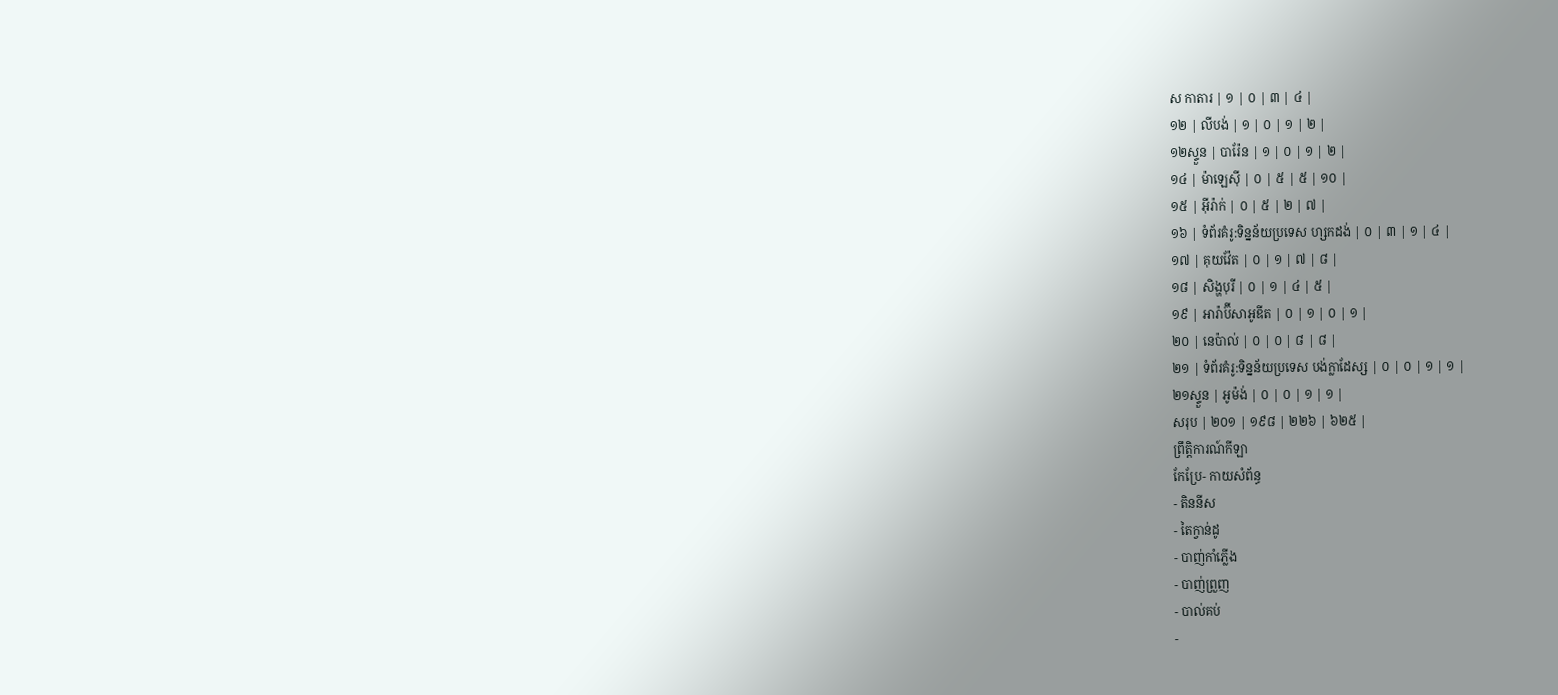ស កាតារ | ១ | ០ | ៣ | ៤ |
១២ | លីបង់ | ១ | ០ | ១ | ២ |
១២ស្ទួន | បារ៉ែន | ១ | ០ | ១ | ២ |
១៤ | ម៉ាឡេស៊ី | ០ | ៥ | ៥ | ១០ |
១៥ | អ៊ីរ៉ាក់ | ០ | ៥ | ២ | ៧ |
១៦ | ទំព័រគំរូ:ទិន្នន័យប្រទេស ហ្សកដង់ | ០ | ៣ | ១ | ៤ |
១៧ | គុយវ៉ែត | ០ | ១ | ៧ | ៨ |
១៨ | សិង្ហបុរី | ០ | ១ | ៤ | ៥ |
១៩ | អារ៉ាប៊ីសាអូឌីត | ០ | ១ | ០ | ១ |
២០ | នេប៉ាល់ | ០ | ០ | ៨ | ៨ |
២១ | ទំព័រគំរូ:ទិន្នន័យប្រទេស បង់ក្លាដែស្ស | ០ | ០ | ១ | ១ |
២១ស្ទួន | អូម៉ង់ | ០ | ០ | ១ | ១ |
សរុប | ២០១ | ១៩៨ | ២២៦ | ៦២៥ |
ព្រឹត្តិការណ៍កីឡា
កែប្រែ- កាយសំព័ន្ធ
- តិននីស
- តៃក្វាន់ដូ
- បាញ់កាំភ្លើង
- បាញ់ព្រួញ
- បាល់គប់
-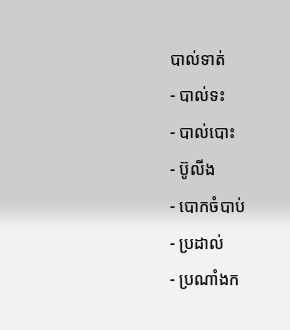បាល់ទាត់
- បាល់ទះ
- បាល់បោះ
- ប៊ូលីង
- បោកចំបាប់
- ប្រដាល់
- ប្រណាំងក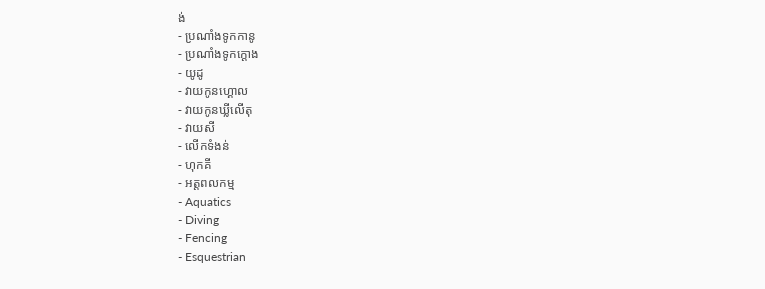ង់
- ប្រណាំងទូកកានូ
- ប្រណាំងទូកក្ដោង
- យូដូ
- វាយកូនហ្គោល
- វាយកូនឃ្លីលើតុ
- វាយសី
- លើកទំងន់
- ហុកគី
- អត្តពលកម្ម
- Aquatics
- Diving
- Fencing
- Esquestrian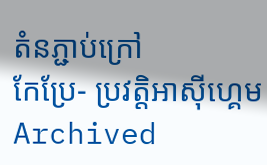តំនភ្ជាប់ក្រៅ
កែប្រែ- ប្រវត្តិអាស៊ីហ្គេម Archived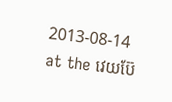2013-08-14 at the វេយប៊ែ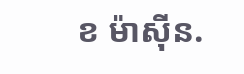ខ ម៉ាស៊ីន.